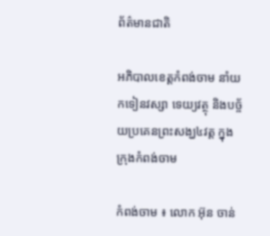ព័ត៌មានជាតិ

អភិបាលខេត្តកំពង់ចាម នាំយកទៀនវស្សា ទេយ្យវត្ថុ និងបច្ច័យប្រគេនព្រះសង្ឃ៤វត្ត ក្នុងក្រុងកំពង់ចាម

កំពង់ចាម ៖ លោក អ៊ុន ចាន់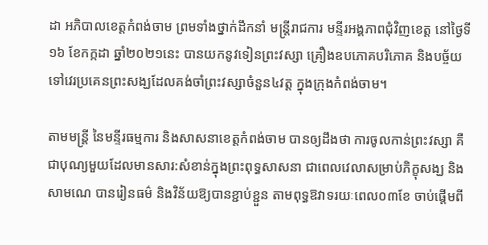ដា អភិបាលខេត្តកំពង់ចាម ព្រមទាំងថ្នាក់ដឹកនាំ មន្រ្តីរាជការ មន្ទីរអង្គភាពជុំវិញខេត្ត នៅថ្ងៃទី១៦ ខែកក្កដា ឆ្នាំ២០២១នេះ បានយកនូវទៀនព្រះវស្សា គ្រឿងឧបភោគបរិភោគ និងបច្ច័យទៅវេរប្រគេនព្រះសង្ឃដែលគង់ចាំព្រះវស្សាចំនួន៤វត្ត ក្នុងក្រុងកំពង់ចាម។

តាមមន្ត្រី នៃមន្ទីរធម្មការ និងសាសនាខេត្តកំពង់ចាម បានឲ្យដឹងថា ការចូលកាន់ព្រះវស្សា គឺជាបុណ្យមួយដែលមានសារ:សំខាន់ក្នុងព្រះពុទ្ធសាសនា ជាពេលវេលាសម្រាប់ភិក្ខុសង្ឃ និងសាមណេ បានរៀនធម៌ និងវិន័យឱ្យបានខ្ជាប់ខ្ជួន តាមពុទ្ធឱវាទរយៈពេល០៣ខែ ចាប់ផ្តើមពី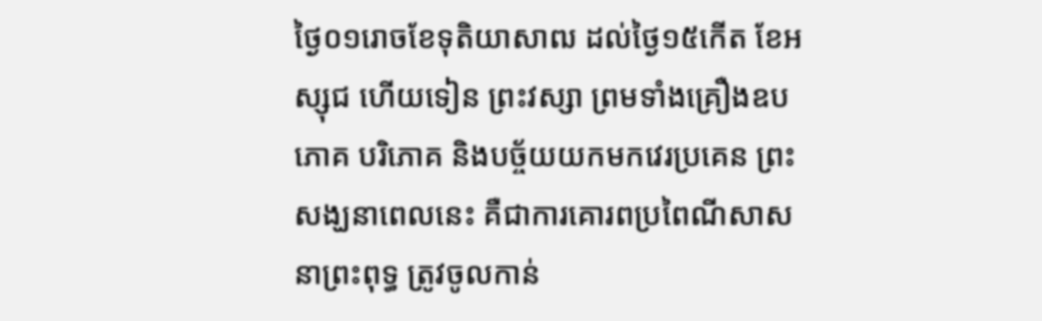ថ្ងៃ០១រោចខែទុតិយាសាឍ ដល់ថ្ងៃ១៥កើត ខែអស្សុជ ហើយទៀន ព្រះវស្សា ព្រមទាំងគ្រឿងឧបភោគ បរិភោគ និងបច្ច័យយកមកវេរប្រគេន ព្រះសង្ឃនាពេលនេះ គឺជាការគោរពប្រពៃណីសាសនាព្រះពុទ្ធ ត្រូវចូលកាន់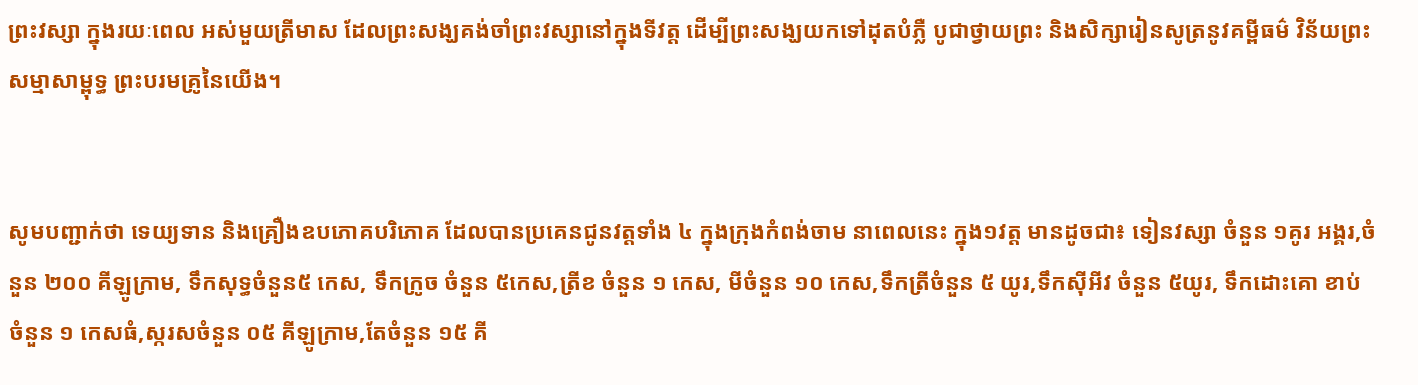ព្រះវស្សា ក្នុងរយៈពេល អស់មួយត្រីមាស ដែលព្រះសង្ឃគង់ចាំព្រះវស្សានៅក្នុងទីវត្ត ដើម្បីព្រះសង្ឃយកទៅដុតបំភ្លឺ បូជាថ្វាយព្រះ និងសិក្សារៀនសូត្រនូវគម្ពីធម៌ វិន័យព្រះសម្មាសាម្ពុទ្ធ ព្រះបរមគ្រូនៃយើង។


សូមបញ្ជាក់ថា ទេយ្យទាន និងគ្រឿងឧបភោគបរិភោគ ដែលបានប្រគេនជូនវត្តទាំង ៤ ក្នុងក្រុងកំពង់ចាម នាពេលនេះ ក្នុង១វត្ត មានដូចជា៖ ទៀនវស្សា ចំនួន ១គូរ អង្គរ,ចំនួន ២០០ គីឡូក្រាម, ទឹកសុទ្ធចំនួន៥ កេស, ទឹកក្រូច ចំនួន ៥កេស,ត្រីខ ចំនួន ១ កេស, មីចំនួន ១០ កេស,ទឹកត្រីចំនួន ៥ យូរ,ទឹកស៊ីអីវ ចំនួន ៥យូរ, ទឹកដោះគោ ខាប់ ចំនួន ១ កេសធំ,ស្ករសចំនួន ០៥ គីឡូក្រាម,តែចំនួន ១៥ គី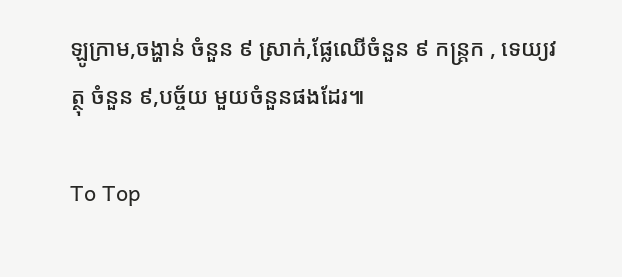ឡូក្រាម,ចង្ហាន់ ចំនួន ៩ ស្រាក់,ផ្លែឈើចំនួន ៩ កន្ត្រក , ទេយ្យវត្ថុ ចំនួន ៩,បច្ច័យ មួយចំនួនផងដែរ៕

To Top